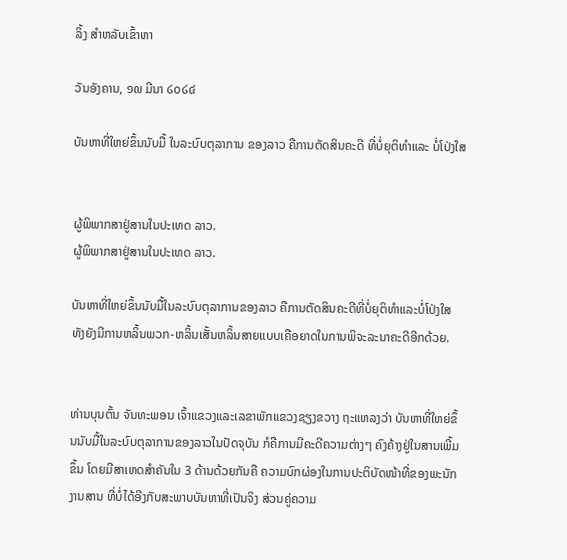ລິ້ງ ສຳຫລັບເຂົ້າຫາ

ວັນອັງຄານ, ໑໙ ມີນາ ໒໐໒໔

ບັນຫາທີ່ໃຫຍ່ຂຶ້ນນັບມື້ ໃນລະບົບຕຸລາການ ຂອງລາວ ຄືການຕັດສິນຄະດີ ທີ່ບໍ່ຍຸຕິທຳແລະ ບໍ່ໂປ່ງໃສ


ຜູ້ພິພາກສາຢູ່ສານໃນປະເທດ ລາວ.
ຜູ້ພິພາກສາຢູ່ສານໃນປະເທດ ລາວ.

ບັນຫາທີ່ໃຫຍ່ຂຶ້ນນັບມື້ໃນລະບົບຕຸລາການຂອງລາວ ຄືການຕັດສິນຄະດີທີ່ບໍ່ຍຸຕິທຳແລະບໍ່ໂປ່ງໃສ ທັງຍັງມີການຫລິ້ນພວກ-ຫລິ້ນເສັ້ນຫລິ້ນສາຍແບບເຄືອຍາດໃນການພິຈະລະນາຄະດີອີກດ້ວຍ.


ທ່ານບຸນຕົ້ນ ຈັນທະພອນ ເຈົ້າແຂວງແລະເລຂາພັກແຂວງຊຽງຂວາງ ຖະແຫລງວ່າ ບັນຫາທີ່ໃຫຍ່ຂຶ້ນນັບມື້ໃນລະບົບຕຸລາການຂອງລາວໃນປັດຈຸບັນ ກໍຄືການມີຄະດີຄວາມຕ່າງໆ ຄົງຄ້າງຢູ່ໃນສານເພີ້ມຂຶ້ນ ໂດຍມີສາເຫດສຳຄັນໃນ 3 ດ້ານດ້ວຍກັນຄື ຄວາມບົກຜ່ອງໃນການປະຕິບັດໜ້າທີ່ຂອງພະນັກງານສານ ທີ່ບໍ່ໄດ້ອີງກັບສະພາບບັນຫາທີ່ເປັນຈິງ ສ່ວນຄູ່ຄວາມ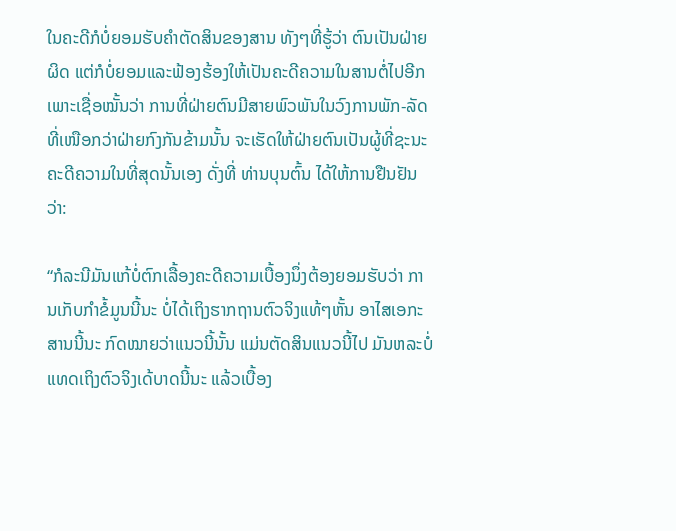ໃນຄະດີກໍບໍ່ຍອມຮັບຄຳຕັດສິນຂອງສານ ທັງໆທີ່ຮູ້ວ່າ ຕົນເປັນຝ່າຍຜິດ ແຕ່ກໍບໍ່ຍອມແລະຟ້ອງຮ້ອງໃຫ້ເປັນຄະດີຄວາມໃນສານຕໍ່ໄປອີກເພາະເຊື່ອໝັ້ນວ່າ ການທີ່ຝ່າຍຕົນມີສາຍພົວພັນໃນວົງການພັກ-ລັດ ທີ່ເໜືອກວ່າຝ່າຍກົງກັນຂ້າມນັ້ນ ຈະເຮັດໃຫ້ຝ່າຍຕົນເປັນຜູ້ທີ່ຊະນະຄະດີຄວາມໃນທີ່ສຸດນັ້ນເອງ ດັ່ງທີ່ ທ່ານບຸນຕົ້ນ ໄດ້ໃຫ້ການຢືນຢັນວ່າ:

“ກໍລະນີມັນແກ້ບໍ່ຕົກເລື້ອງຄະດີຄວາມເບື້ອງນຶ່ງຕ້ອງຍອມຮັບວ່າ ການເກັບກຳຂໍ້ມູນນີ້ນະ ບໍ່ໄດ້ເຖິງຮາກຖານຕົວຈິງແທ້ໆຫັ້ນ ອາໄສເອກະສານນີ້ນະ ກົດໝາຍວ່າແນວນີ້ນັ້ນ ແມ່ນຕັດສິນແນວນີ້ໄປ ມັນຫລະບໍ່ແທດເຖິງຕົວຈິງເດ້ບາດນີ້ນະ ແລ້ວເບື້ອງ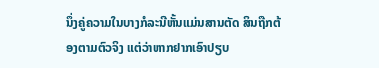ນຶ່ງຄູ່ຄວາມໃນບາງກໍລະນີຫັ້ນແມ່ນສານຕັດ ສິນຖືກຕ້ອງຕາມຕົວຈິງ ແຕ່ວ່າຫາກຢາກເອົາປຽບ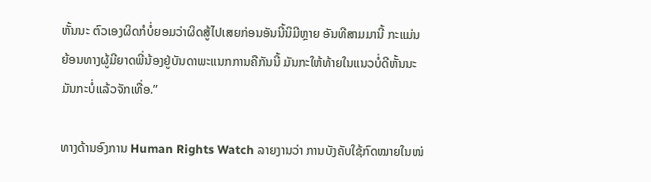ຫັ້ນນະ ຕົວເອງຜິດກໍບໍ່ຍອມວ່າຜິດສູ້ໄປເສຍກ່ອນອັນນີ້ນິມີຫຼາຍ ອັນທີສາມມານີ້ ກະແມ່ນຍ້ອນທາງຜູ້ມີຍາດພີ່ນ້ອງຢູ່ບັນດາພະແນກການຄືກັນນີ້ ມັນກະໃຫ້ທ້າຍໃນແນວບໍ່ດີຫັ້ນນະ ມັນກະບໍ່ແລ້ວຈັກເທື່ອ.”

ທາງດ້ານອົງການ Human Rights Watch ລາຍງານວ່າ ການບັງຄັບໃຊ້ກົດໝາຍໃນໜ່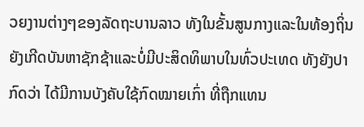ວຍງານຕ່າງໆຂອງລັດຖະບານລາວ ທັງໃນຂັ້ນສູນກາງແລະໃນທ້ອງຖິ່ນຍັງເກີດບັນຫາຊັກຊ້າແລະບໍ່ມີປະສິດທິພາບໃນທົ່ວປະເທດ ທັງຍັງປາກົດວ່າ ໄດ້ມີການບັງຄັບໃຊ້ກົດໝາຍເກົ່າ ທີ່ຖືກແທນ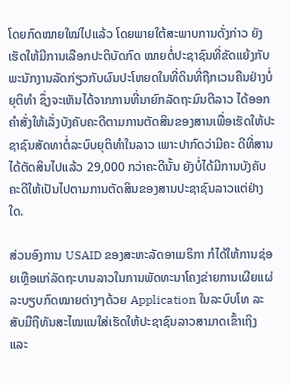ໂດຍກົດໝາຍໃໝ່ໄປແລ້ວ ໂດຍພາຍໃຕ້ສະພາບການດັ່ງກ່າວ ຍັງເຮັດໃຫ້ມີການເລືອກປະຕິບັດກົດ ໝາຍຕໍ່ປະຊາຊົນທີ່ຂັດແຍ້ງກັບພະນັກງານລັດກ່ຽວກັບຜົນປະໂຫຍດໃນທີ່ດິນທີ່ຖືກເວນຄືນຢ່າງບໍ່ຍຸຕິທຳ ຊຶ່ງຈະເຫັນໄດ້ຈາກການທີ່ນາຍົກລັດຖະມົນຕີລາວ ໄດ້ອອກຄຳສັ່ງໃຫ້ເລັ່ງບັງຄັບຄະດີຕາມການຕັດສິນຂອງສານເພື່ອເຮັດໃຫ້ປະຊາຊົນສັດທາຕໍ່ລະບົບຍຸຕິທຳໃນລາວ ເພາະປາກົດວ່າມີຄະ ດີທີ່ສານໄດ້ຕັດສິນໄປແລ້ວ 29,000 ກວ່າຄະດີນັ້ນ ຍັງບໍ່ໄດ້ມີການບັງຄັບຄະດີໃຫ້ເປັນໄປຕາມການຕັດສິນຂອງສານປະຊາຊົນລາວແຕ່ຢ່າງໃດ.

ສ່ວນອົງການ USAID ຂອງສະຫະລັດອາເມຣິກາ ກໍໄດ້ໃຫ້ການຊ່ອຍເຫຼືອແກ່ລັດຖະບານລາວໃນການພັດທະນາໂຄງຂ່າຍການເຜີຍແຜ່ລະບຽບກົດໝາຍຕ່າງໆດ້ວຍ Application ໃນລະບົບໂທ ລະສັບມືຖືທັນສະໄໝແນໃສ່ເຮັດໃຫ້ປະຊາຊົນລາວສາມາດເຂົ້າເຖິງ ແລະ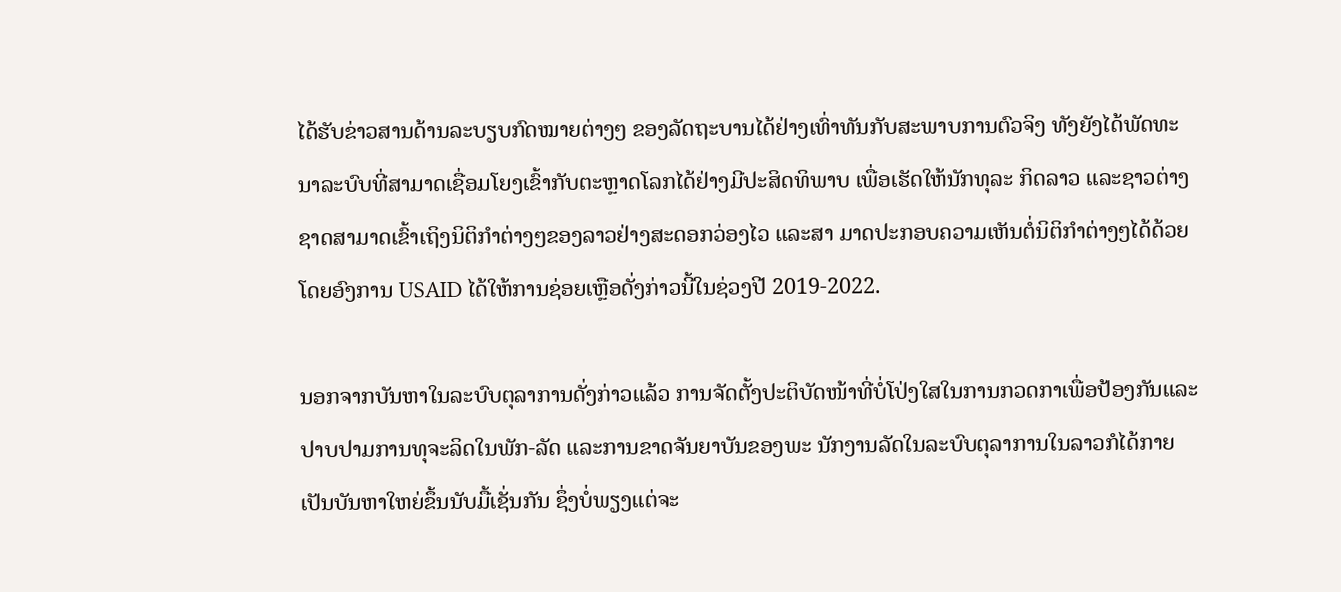ໄດ້ຮັບຂ່າວສານດ້ານລະບຽບກົດໝາຍຕ່າງໆ ຂອງລັດຖະບານໄດ້ຢ່າງເທົ່າທັນກັບສະພາບການຕົວຈິງ ທັງຍັງໄດ້ພັດທະ ນາລະບົບທີ່ສາມາດເຊື່ອມໂຍງເຂົ້າກັບຕະຫຼາດໂລກໄດ້ຢ່າງມີປະສິດທິພາບ ເພື່ອເຮັດໃຫ້ນັກທຸລະ ກິດລາວ ແລະຊາວຕ່າງຊາດສາມາດເຂົ້າເຖິງນິຕິກຳຕ່າງໆຂອງລາວຢ່າງສະດອກວ່ອງໄວ ແລະສາ ມາດປະກອບຄວາມເຫັນຕໍ່ນິຕິກຳຕ່າງໆໄດ້ດ້ວຍ ໂດຍອົງການ USAID ໄດ້ໃຫ້ການຊ່ອຍເຫຼືອດັ່ງກ່າວນີ້ໃນຊ່ວງປີ 2019-2022.

ນອກຈາກບັນຫາໃນລະບົບຕຸລາການດັ່ງກ່າວແລ້ວ ການຈັດຕັ້ງປະຕິບັດໜ້າທີ່ບໍ່ໂປ່ງໃສໃນການກວດກາເພື່ອປ້ອງກັນແລະປາບປາມການທຸຈະລິດໃນພັກ-ລັດ ແລະການຂາດຈັນຍາບັນຂອງພະ ນັກງານລັດໃນລະບົບຕຸລາການໃນລາວກໍໄດ້ກາຍເປັນບັນຫາໃຫຍ່ຂຶ້ນນັບມື້ເຊັ່ນກັນ ຊຶ່ງບໍ່ພຽງແຕ່ຈະ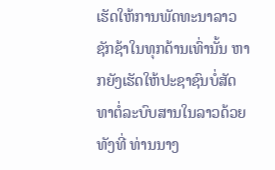ເຮັດໃຫ້ການພັດທະນາລາວຊັກຊ້າໃນທຸກດ້ານເທົ່ານັ້ນ ຫາກຍັງເຮັດໃຫ້ປະຊາຊົນບໍ່ສັດທາຕໍ່ລະບົບສານໃນລາວດ້ວຍ ທັງທີ່ ທ່ານນາງ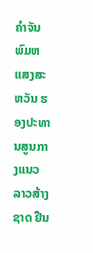ຄຳຈັນ ພົມຫແສງສະຫວັນ ຮອງປະທານສູນກາງແນວລາວສ້າງຊາດ ຢືນ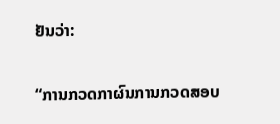ຢັນວ່າ:

“ການກວດກາຜົນການກວດສອບ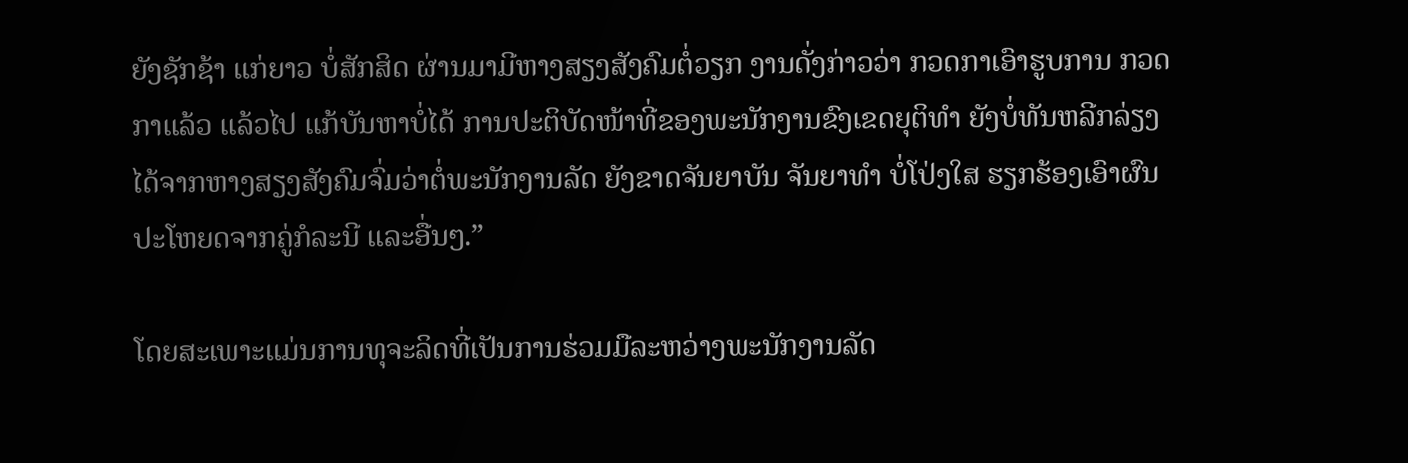ຍັງຊັກຊ້າ ແກ່ຍາວ ບໍ່ສັກສິດ ຜ່ານມາມີຫາງສຽງສັງຄົມຕໍ່ວຽກ ງານດັ່ງກ່າວວ່າ ກວດກາເອົາຮູບການ ກວດກາແລ້ວ ແລ້ວໄປ ແກ້ບັນຫາບໍ່ໄດ້ ການປະຕິບັດໜ້າທີ່ຂອງພະນັກງານຂົງເຂດຍຸຕິທຳ ຍັງບໍ່ທັນຫລີກລ່ຽງໄດ້ຈາກຫາງສຽງສັງຄົມຈົ່ມວ່າຕໍ່ພະນັກງານລັດ ຍັງຂາດຈັນຍາບັນ ຈັນຍາທຳ ບໍ່ໂປ່ງໃສ ຮຽກຮ້ອງເອົາຜົນປະໂຫຍດຈາກຄູ່ກໍລະນີ ແລະອື່ນໆ.”

ໂດຍສະເພາະແມ່ນການທຸຈະລິດທີ່ເປັນການຮ່ວມມືລະຫວ່າງພະນັກງານລັດ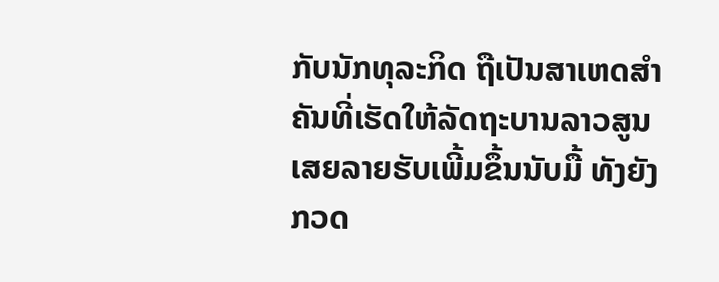ກັບນັກທຸລະກິດ ຖືເປັນສາເຫດສຳຄັນທີ່ເຮັດໃຫ້ລັດຖະບານລາວສູນເສຍລາຍຮັບເພີ້ມຂຶ້ນນັບມື້ ທັງຍັງກວດ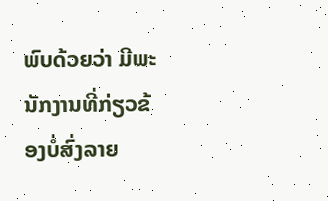ພົບດ້ວຍວ່າ ມີພະນັກງານທີ່ກ່ຽວຂ້ອງບໍ່ສົ່ງລາຍ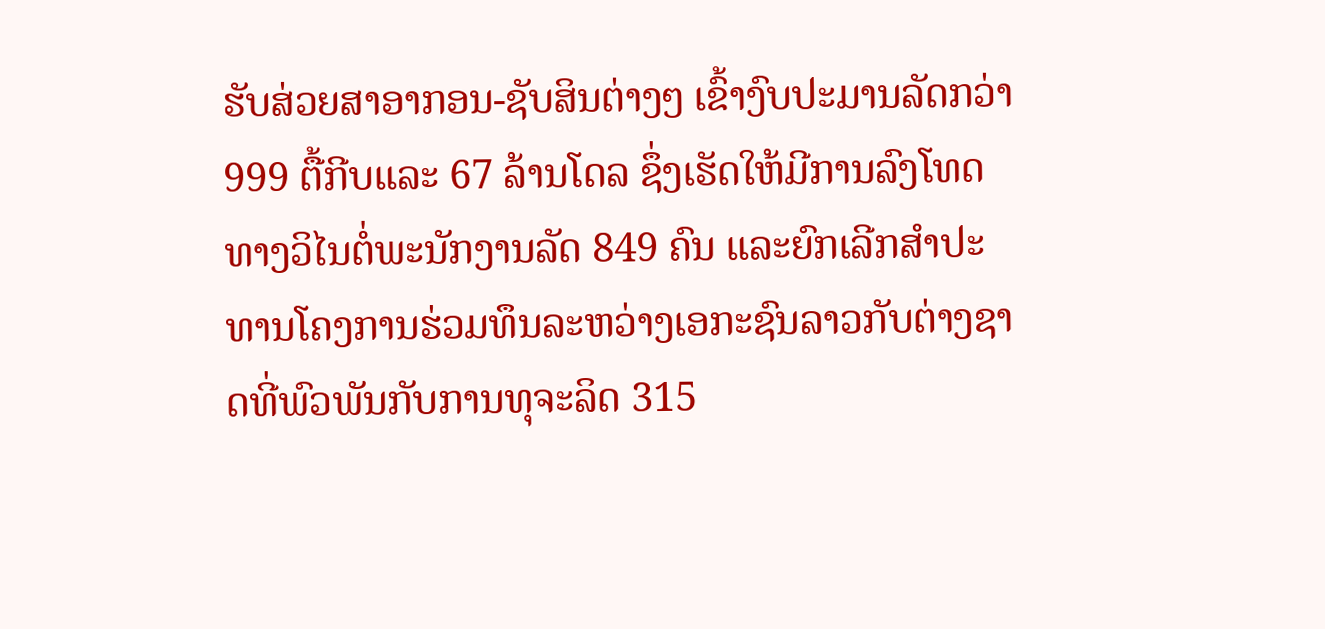ຮັບສ່ວຍສາອາກອນ-ຊັບສິນຕ່າງໆ ເຂົ້າງົບປະມານລັດກວ່າ 999 ຕື້ກີບແລະ 67 ລ້ານໂດລ ຊຶ່ງເຮັດໃຫ້ມີການລົງໂທດທາງວິໄນຕໍ່ພະນັກງານລັດ 849 ຄົນ ແລະຍົກເລີກສຳປະທານໂຄງການຮ່ວມທຶນລະຫວ່າງເອກະຊົນລາວກັບຕ່າງຊາດທີ່ພົວພັນກັບການທຸຈະລິດ 315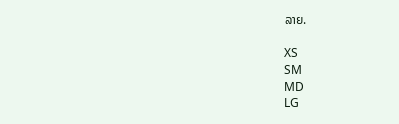ລາຍ.

XS
SM
MD
LG